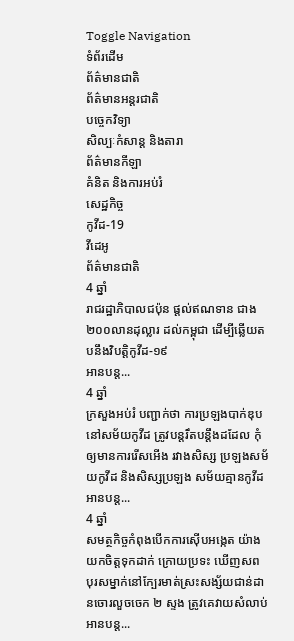Toggle Navigation
ទំព័រដើម
ព័ត៌មានជាតិ
ព័ត៌មានអន្តរជាតិ
បច្ចេកវិទ្យា
សិល្បៈកំសាន្ត និងតារា
ព័ត៌មានកីឡា
គំនិត និងការអប់រំ
សេដ្ឋកិច្ច
កូវីដ-19
វីដេអូ
ព័ត៌មានជាតិ
4 ឆ្នាំ
រាជរដ្ឋាភិបាលជប៉ុន ផ្ដល់ឥណទាន ជាង២០០លានដុល្លារ ដល់កម្ពុជា ដើម្បីឆ្លើយតបនឹងវិបត្តិកូវីដ-១៩
អានបន្ត...
4 ឆ្នាំ
ក្រសួងអប់រំ បញ្ជាក់ថា ការប្រឡងបាក់ឌុប នៅសម័យកូវីដ ត្រូវបន្ដរឹតបន្ដឹងដដែល កុំឲ្យមានការរើសអើង រវាងសិស្ស ប្រឡងសម័យកូវីដ និងសិស្សប្រឡង សម័យគ្មានកូវីដ
អានបន្ត...
4 ឆ្នាំ
សមត្ថកិច្ចកំពុងបើកការស៊ើបអង្កេត យ៉ាងយកចិត្តទុកដាក់ ក្រោយប្រទះ ឃើញសព បុរសម្នាក់នៅក្បែរមាត់ស្រះសង្ស័យជាន់ដានចោរលួចចេក ២ ស្ទង ត្រូវគេវាយសំលាប់
អានបន្ត...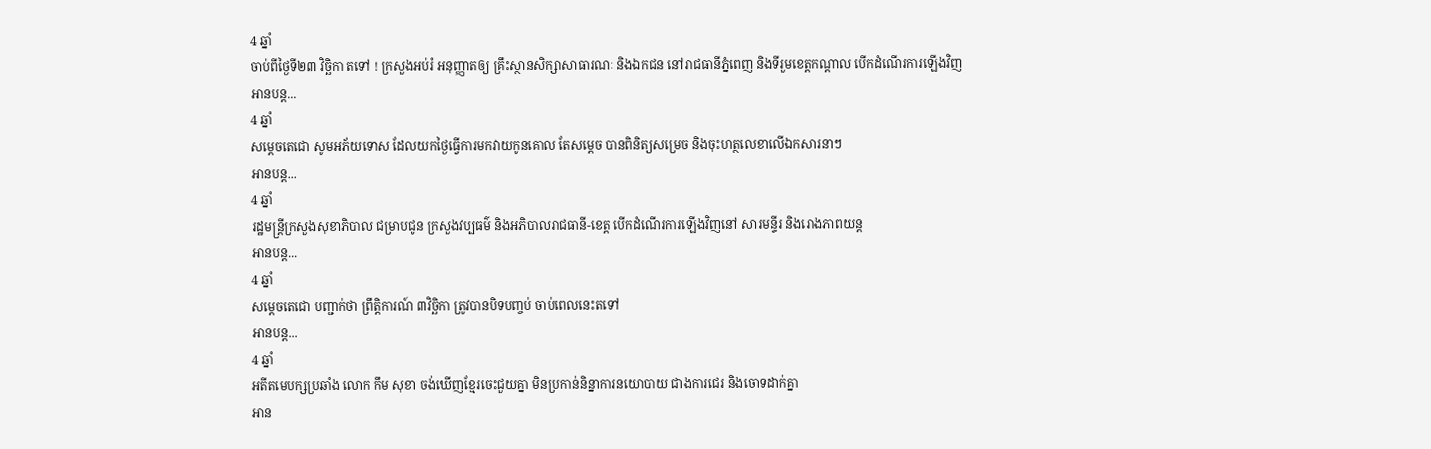4 ឆ្នាំ
ចាប់ពីថ្ងៃទី២៣ វិច្ឆិកា តទៅ ! ក្រសួងអប់រំ អនុញ្ញាតឲ្យ គ្រឹះស្ថានសិក្សាសាធារណៈ និងឯកជន នៅរាជធានីភ្នំពេញ និងទីរួមខេត្តកណ្ដាល បើកដំណើរការឡើងវិញ
អានបន្ត...
4 ឆ្នាំ
សម្ដេចតេជោ សូមអភ័យទោស ដែលយកថ្ងៃធ្វើការមកវាយកូនគោល តែសម្ដេច បានពិនិត្យសម្រេច និងចុះហត្ថលេខាលើឯកសារនាៗ
អានបន្ត...
4 ឆ្នាំ
រដ្ឋមន្ត្រីក្រសួងសុខាភិបាល ជម្រាបជូន ក្រសួងវប្បធម៌ និងអភិបាលរាជធានី-ខេត្ត បើកដំណើរការឡើងវិញនៅ សារមន្ទីរ និងរោងភាពយន្ត
អានបន្ត...
4 ឆ្នាំ
សម្ដេចតេជោ បញ្ជាក់ថា ព្រឹត្តិការណ៍ ៣វិច្ឆិកា ត្រូវបានបិទបញ្ចប់ ចាប់ពេលនេះតទៅ
អានបន្ត...
4 ឆ្នាំ
អតីតមេបក្សប្រឆាំង លោក កឹម សុខា ចង់ឃើញខ្មែរចេះជួយគ្នា មិនប្រកាន់និន្នាការនយោបាយ ជាងការជេរ និងចោទដាក់គ្នា
អាន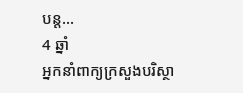បន្ត...
4 ឆ្នាំ
អ្នកនាំពាក្យក្រសួងបរិស្ថា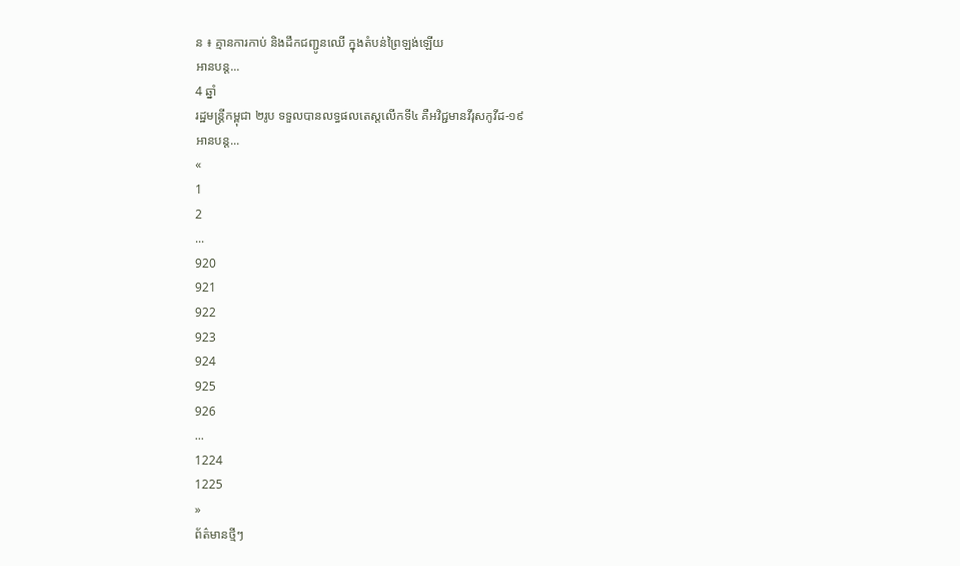ន ៖ គ្មានការកាប់ និងដឹកជញ្ជូនឈើ ក្នុងតំបន់ព្រៃឡង់ឡេីយ
អានបន្ត...
4 ឆ្នាំ
រដ្ឋមន្ត្រីកម្ពុជា ២រូប ទទួលបានលទ្ធផលតេស្ដលើកទី៤ គឺអវិជ្ជមានវីរុសកូវីដ-១៩
អានបន្ត...
«
1
2
...
920
921
922
923
924
925
926
...
1224
1225
»
ព័ត៌មានថ្មីៗ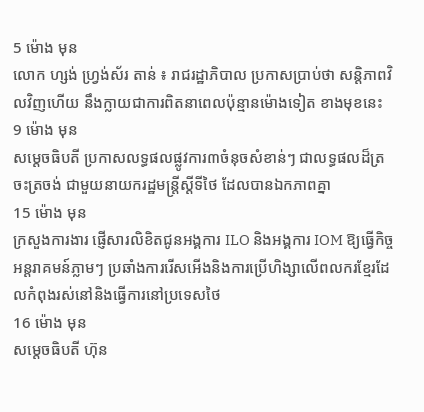5 ម៉ោង មុន
លោក ហ្សង់ ហ្វ្រង់ស័រ តាន់ ៖ រាជរដ្ឋាភិបាល ប្រកាសប្រាប់ថា សន្ដិភាពវិលវិញហើយ នឹងក្លាយជាការពិតនាពេលប៉ុន្មានម៉ោងទៀត ខាងមុខនេះ
9 ម៉ោង មុន
សម្តេចធិបតី ប្រកាសលទ្ធផលផ្លូវការ៣ចំនុចសំខាន់ៗ ជាលទ្ធផលដ៏ត្រចះត្រចង់ ជាមួយនាយករដ្ឋមន្ត្រីស្តីទីថៃ ដែលបានឯកភាពគ្នា
15 ម៉ោង មុន
ក្រសួងការងារ ផ្ញើសារលិខិតជូនអង្គការ ILO និងអង្គការ IOM ឱ្យធ្វើកិច្ចអន្តរាគមន៍ភ្លាមៗ ប្រឆាំងការរើសអើងនិងការប្រើហិង្សាលើពលករខ្មែរដែលកំពុងរស់នៅនិងធ្វើការនៅប្រទេសថៃ
16 ម៉ោង មុន
សម្តេចធិបតី ហ៊ុន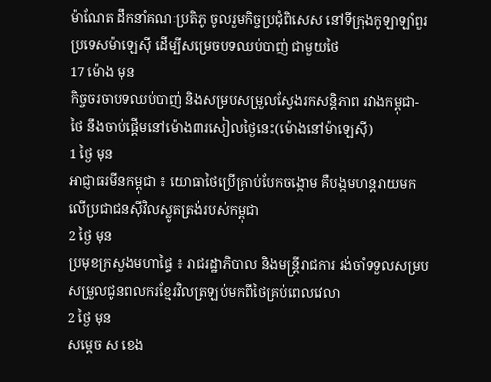ម៉ាណែត ដឹកនាំគណៈប្រតិភូ ចូលរួមកិច្ចប្រជុំពិសេស នៅទីក្រុងកូឡាឡាំពួរ ប្រទេសម៉ាឡេស៊ី ដើម្បីសម្រេចបទឈប់បាញ់ ជាមួយថៃ
17 ម៉ោង មុន
កិច្ចចរចាបទឈប់បាញ់ និងសម្របសម្រួលស្វែងរកសន្តិភាព រវាងកម្ពុជា-ថៃ នឹងចាប់ផ្ដើមនៅម៉ោង៣រសៀលថ្ងៃនេះ(ម៉ោងនៅម៉ាឡេស៊ី)
1 ថ្ងៃ មុន
អាជ្ញាធរមីនកម្ពុជា ៖ យោធាថៃប្រើគ្រាប់បែកចង្កោម គឺបង្កមហន្តរាយមកលើប្រជាជនស៊ីវិលស្លូតត្រង់របស់កម្ពុជា
2 ថ្ងៃ មុន
ប្រមុខក្រសួងមហាផ្ទៃ ៖ រាជរដ្ឋាភិបាល និងមន្ត្រីរាជការ រង់ចាំទទួលសម្របសម្រួលជូនពលករខ្មែរវិលត្រឡប់មកពីថៃគ្រប់ពេលវេលា
2 ថ្ងៃ មុន
សម្តេច ស ខេង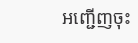អញ្ជើញចុះ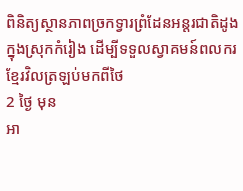ពិនិត្យស្ថានភាពច្រកទ្វារព្រំដែនអន្តរជាតិដូង ក្នុងស្រុកកំរៀង ដើម្បីទទួលស្វាគមន៍ពលករខ្មែរវិលត្រឡប់មកពីថៃ
2 ថ្ងៃ មុន
អា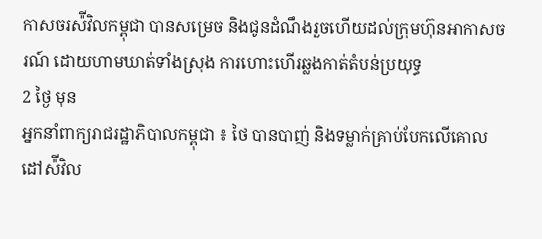កាសចរស៉ីវិលកម្ពុជា បានសម្រេច និងជូនដំណឹងរួចហើយដល់ក្រុមហ៊ុនអាកាសចរណ៍ ដោយហាមឃាត់ទាំងស្រុង ការហោះហើរឆ្លងកាត់តំបន់ប្រយុទ្ធ
2 ថ្ងៃ មុន
អ្នកនាំពាក្យរាជរដ្ឋាភិបាលកម្ពុជា ៖ ថៃ បានបាញ់ និងទម្លាក់គ្រាប់បែកលើគោលដៅស៉ីវិល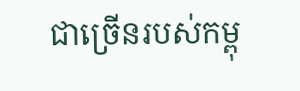ជាច្រើនរបស់កម្ពុ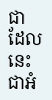ជា ដែលនេះជាអំ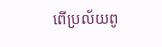ពើប្រល័យពូ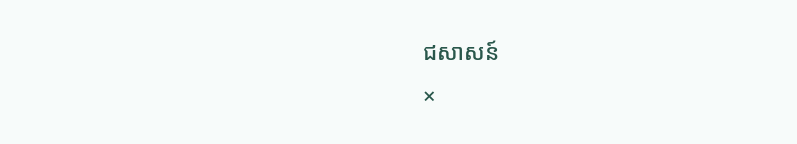ជសាសន៍
×